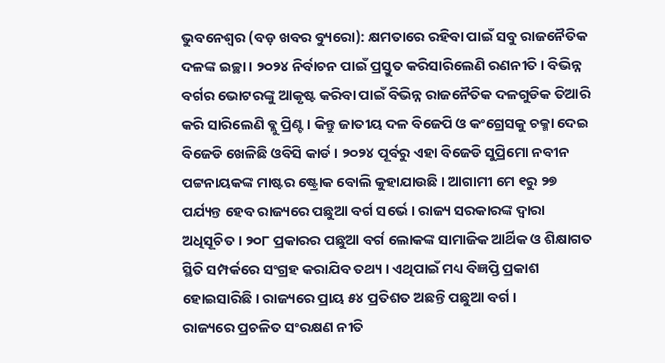ଭୁବନେଶ୍ୱର (ବଡ଼ ଖବର ବ୍ୟୁରୋ): କ୍ଷମତାରେ ରହିବା ପାଇଁ ସବୁ ରାଜନୈତିକ ଦଳଙ୍କ ଇଚ୍ଛା । ୨୦୨୪ ନିର୍ବାଚନ ପାଇଁ ପ୍ରସ୍ତୁତ କରିସାରିଲେଣି ରଣନୀତି । ବିଭିନ୍ନ ବର୍ଗର ଭୋଟରଙ୍କୁ ଆକୃଷ୍ଟ କରିବା ପାଇଁ ବିଭିନ୍ନ ରାଜନୈତିକ ଦଳଗୁଡିକ ତିଆରି କରି ସାରିଲେଣି ବ୍ଲୁ ପ୍ରିଣ୍ଟ । କିନ୍ତୁ ଜାତୀୟ ଦଳ ବିଜେପି ଓ କଂଗ୍ରେସକୁ ଚକ୍ମା ଦେଇ ବିଜେଡି ଖେଳିଛି ଓବିସି କାର୍ଡ । ୨୦୨୪ ପୂର୍ବରୁ ଏହା ବିଜେଡି ସୁପ୍ରିମୋ ନବୀନ ପଟ୍ଟନାୟକଙ୍କ ମାଷ୍ଟର ଷ୍ଟ୍ରୋକ ବୋଲି କୁହାଯାଉଛି । ଆଗାମୀ ମେ ୧ରୁ ୨୭ ପର୍ଯ୍ୟନ୍ତ ହେବ ରାଜ୍ୟରେ ପଛୁଆ ବର୍ଗ ସର୍ଭେ । ରାଜ୍ୟ ସରକାରଙ୍କ ଦ୍ୱାରା ଅଧିସୂଚିତ । ୨୦୮ ପ୍ରକାରର ପଛୁଆ ବର୍ଗ ଲୋକଙ୍କ ସାମାଜିକ ଆର୍ଥିକ ଓ ଶିକ୍ଷାଗତ ସ୍ଥିତି ସମ୍ପର୍କରେ ସଂଗ୍ରହ କରାଯିବ ତଥ୍ୟ । ଏଥିପାଇଁ ମଧ୍ୟ ବିଜ୍ଞପ୍ତି ପ୍ରକାଶ ହୋଇସାରିଛି । ରାଜ୍ୟରେ ପ୍ରାୟ ୫୪ ପ୍ରତିଶତ ଅଛନ୍ତି ପଛୁଆ ବର୍ଗ ।
ରାଜ୍ୟରେ ପ୍ରଚଳିତ ସଂରକ୍ଷଣ ନୀତି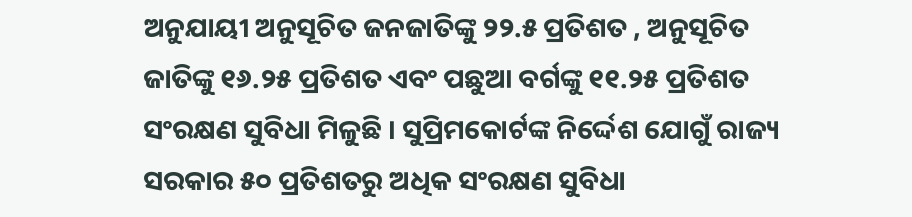ଅନୁଯାୟୀ ଅନୁସୂଚିତ ଜନଜାତିଙ୍କୁ ୨୨.୫ ପ୍ରତିଶତ , ଅନୁସୂଚିତ ଜାତିଙ୍କୁ ୧୬.୨୫ ପ୍ରତିଶତ ଏବଂ ପଛୁଆ ବର୍ଗଙ୍କୁ ୧୧.୨୫ ପ୍ରତିଶତ ସଂରକ୍ଷଣ ସୁବିଧା ମିଳୁଛି । ସୁପ୍ରିମକୋର୍ଟଙ୍କ ନିର୍ଦ୍ଦେଶ ଯୋଗୁଁ ରାଜ୍ୟ ସରକାର ୫୦ ପ୍ରତିଶତରୁ ଅଧିକ ସଂରକ୍ଷଣ ସୁବିଧା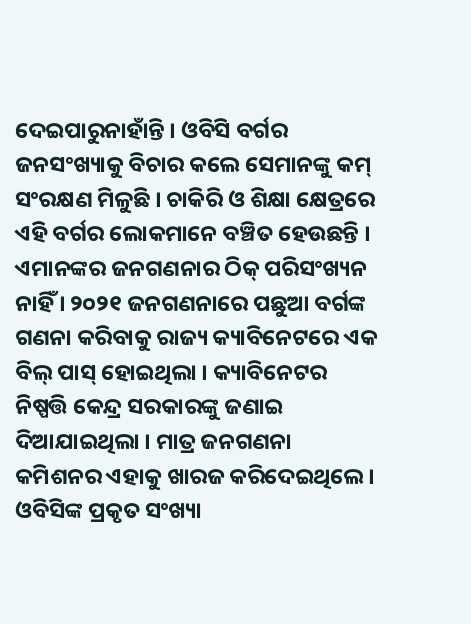ଦେଇପାରୁନାହାଁନ୍ତି । ଓବିସି ବର୍ଗର ଜନସଂଖ୍ୟାକୁ ବିଚାର କଲେ ସେମାନଙ୍କୁ କମ୍ ସଂରକ୍ଷଣ ମିଳୁଛି । ଚାକିରି ଓ ଶିକ୍ଷା କ୍ଷେତ୍ରରେ ଏହି ବର୍ଗର ଲୋକମାନେ ବଞ୍ଚିତ ହେଉଛନ୍ତି । ଏମାନଙ୍କର ଜନଗଣନାର ଠିକ୍ ପରିସଂଖ୍ୟନ ନାହିଁ । ୨୦୨୧ ଜନଗଣନାରେ ପଛୁଆ ବର୍ଗଙ୍କ ଗଣନା କରିବାକୁ ରାଜ୍ୟ କ୍ୟାବିନେଟରେ ଏକ ବିଲ୍ ପାସ୍ ହୋଇଥିଲା । କ୍ୟାବିନେଟର ନିଷ୍ପତ୍ତି କେନ୍ଦ୍ର ସରକାରଙ୍କୁ ଜଣାଇ ଦିଆଯାଇଥିଲା । ମାତ୍ର ଜନଗଣନା କମିଶନର ଏହାକୁ ଖାରଜ କରିଦେଇଥିଲେ ।
ଓବିସିଙ୍କ ପ୍ରକୃତ ସଂଖ୍ୟା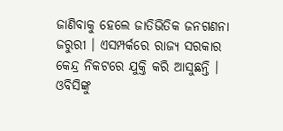ଜାଣିବାକୁ ହେଲେ ଜାତିଭିତିକ ଜନଗଣନା ଜରୁରୀ । ଏସମ୍ପର୍କରେ ରାଜ୍ୟ ସରକାର କେନ୍ଦ୍ର ନିକଟରେ ଯୁକ୍ତି କରି ଆସୁଛନ୍ତି । ଓବିସିଙ୍କୁ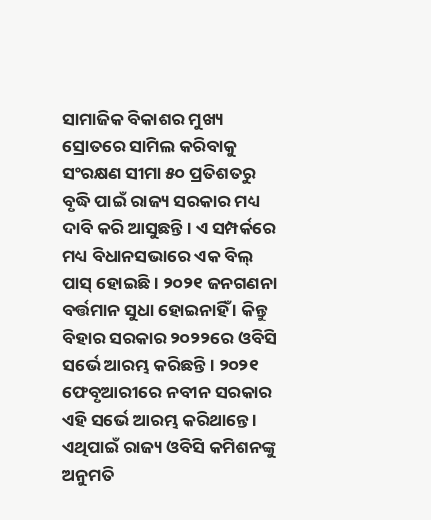ସାମାଜିକ ବିକାଶର ମୁଖ୍ୟ ସ୍ରୋତରେ ସାମିଲ କରିବାକୁ ସଂରକ୍ଷଣ ସୀମା ୫୦ ପ୍ରତିଶତରୁ ବୃଦ୍ଧି ପାଇଁ ରାଜ୍ୟ ସରକାର ମଧ୍ୟ ଦାବି କରି ଆସୁଛନ୍ତି । ଏ ସମ୍ପର୍କରେ ମଧ୍ୟ ବିଧାନସଭାରେ ଏକ ବିଲ୍ ପାସ୍ ହୋଇଛି । ୨୦୨୧ ଜନଗଣନା ବର୍ତ୍ତମାନ ସୁଧା ହୋଇନାହିଁ । କିନ୍ତୁ ବିହାର ସରକାର ୨୦୨୨ରେ ଓବିସି ସର୍ଭେ ଆରମ୍ଭ କରିଛନ୍ତି । ୨୦୨୧ ଫେବୃଆରୀରେ ନବୀନ ସରକାର ଏହି ସର୍ଭେ ଆରମ୍ଭ କରିଥାନ୍ତେ । ଏଥିପାଇଁ ରାଜ୍ୟ ଓବିସି କମିଶନଙ୍କୁ ଅନୁମତି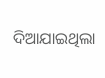ଦିଆଯାଇଥିଲା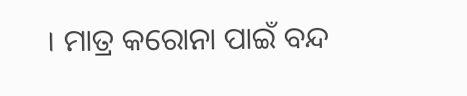। ମାତ୍ର କରୋନା ପାଇଁ ବନ୍ଦ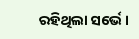ରହିଥିଲା ସର୍ଭେ ।